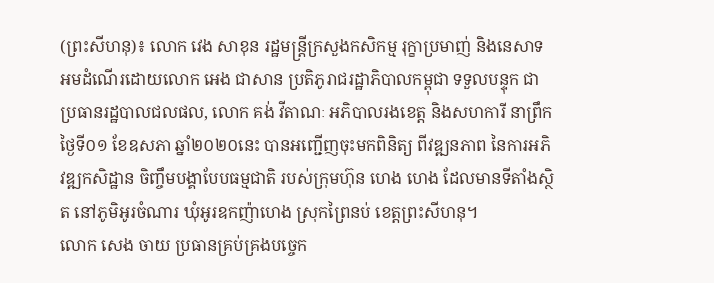(ព្រះសីហនុ)៖ លោក វេង សាខុន រដ្ឋមន្ត្រីក្រសួងកសិកម្ម រុក្ខាប្រមាញ់ និងនេសាទ អមដំណើរដោយលោក អេង ជាសាន ប្រតិភូរាជរដ្ឋាភិបាលកម្ពុជា ទទួលបន្ទុក ជាប្រធានរដ្ឋបាលជលផល, លោក គង់ វីតាណៈ អភិបាលរងខេត្ត និងសហការី នាព្រឹកថ្ងៃទី០១ ខែឧសភា ឆ្នាំ២០២០នេះ បានអញ្ជើញចុះមកពិនិត្យ ពីវឌ្ឍនភាព នៃការអភិវឌ្ឍកសិដ្ឋាន ចិញ្ចឹមបង្គាបែបធម្មជាតិ របស់ក្រុមហ៊ុន ហេង ហេង ដែលមានទីតាំងស្ថិត នៅភូមិអូរចំណារ ឃុំអូរឧកញ៉ាហេង ស្រុកព្រៃនប់ ខេត្តព្រះសីហនុ។
លោក សេង ចាយ ប្រធានគ្រប់គ្រងបច្ចេក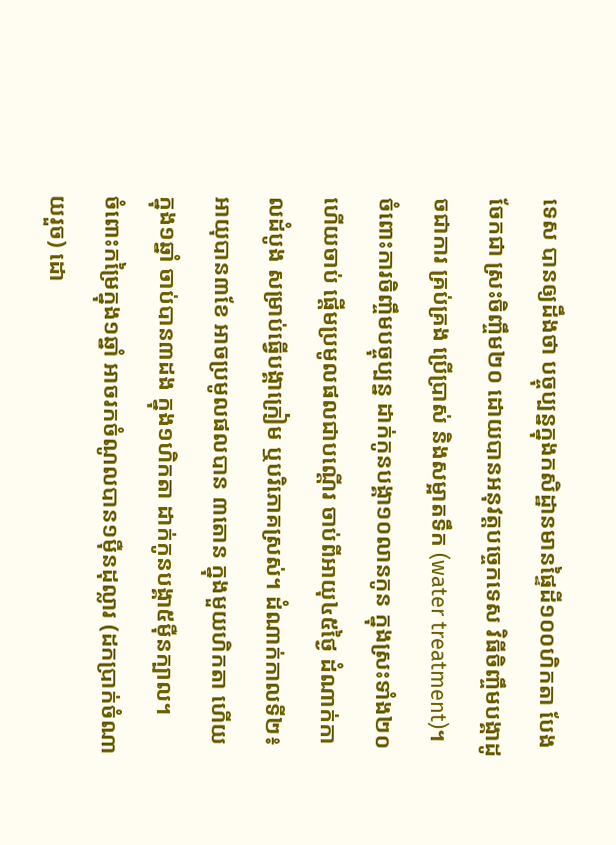ទេស បានឲ្យដឹងថា បច្ចុប្បន្នក្នុងកសិដ្ឋានមានផ្ទៃដី១០០ហិកតា បែងចែកជា ស្រះចិញ្ចឹម២០ ដោយបានអនុវត្តបច្ចេកទេស វិធីចិញ្ចឹមបង្គាដូចជាការ គ្រប់គ្រង ប្រើប្រាស់ និងសម្អាតទឹក (water treatment)។ ចំពោះការចិញ្ចឹមបច្ចុប្បន្ន ដាក់កូនបង្គា១០លានកូន ក្នុងស្រះទាំង២០ ហើយចាប់ ផ្តើមប្រមូលផលជាបណ្តើរ ចាប់ពីអាយុ៤៥ថ្ងៃ ដំណាក់កាលដំបូង សម្រាប់ធ្វើបង្គាក្រៀម ឬបរិភោគស្រស់។ ដំណាក់កាលទី២៖ អាយុបាន៣ខែ អាចប្រមូលផលបាន ៣តោន ក្នុងមួយហិកតា ហើយក្នុង១ឆ្នាំ ចាប់បាន៣ដង ក្នុង១ហិកតា ដាក់កូនបង្គា៥ម៉ឺនក្បាល។
ចំពោះកម្រៃក្នុង១ឆ្នាំ អាចរកចំណូលបាន១ម៉ឺនដុល្លារ (ដកប្រាក់ចំណាយរួច) ដោ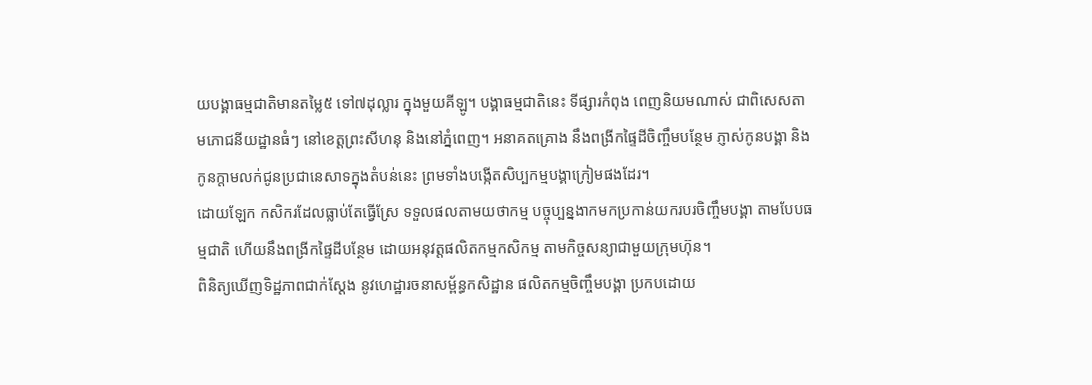យបង្គាធម្មជាតិមានតម្លៃ៥ ទៅ៧ដុល្លារ ក្នុងមួយគីឡូ។ បង្គាធម្មជាតិនេះ ទីផ្សារកំពុង ពេញនិយមណាស់ ជាពិសេសតាមភោជនីយដ្ឋានធំៗ នៅខេត្តព្រះសីហនុ និងនៅភ្នំពេញ។ អនាគតគ្រោង នឹងពង្រីកផ្ទៃដីចិញ្ចឹមបន្ថែម ភ្ញាស់កូនបង្គា និងកូនក្តាមលក់ជូនប្រជានេសាទក្នុងតំបន់នេះ ព្រមទាំងបង្កើតសិប្បកម្មបង្គាក្រៀមផងដែរ។
ដោយឡែក កសិករដែលធ្លាប់តែធ្វើស្រែ ទទួលផលតាមយថាកម្ម បច្ចុប្បន្នងាកមកប្រកាន់យករបរចិញ្ចឹមបង្គា តាមបែបធម្មជាតិ ហើយនឹងពង្រីកផ្ទៃដីបន្ថែម ដោយអនុវត្តផលិតកម្មកសិកម្ម តាមកិច្ចសន្យាជាមួយក្រុមហ៊ុន។
ពិនិត្យឃើញទិដ្ឋភាពជាក់ស្តែង នូវហេដ្ឋារចនាសម្ព័ន្ធកសិដ្ឋាន ផលិតកម្មចិញ្ចឹមបង្គា ប្រកបដោយ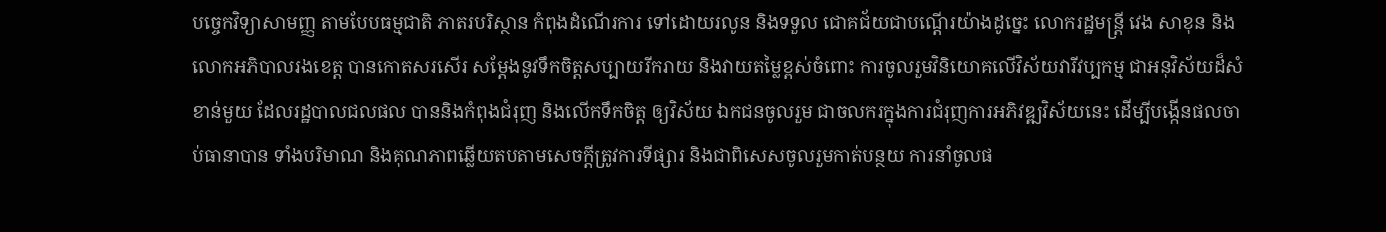បច្ចេកវិទ្យាសាមញ្ញ តាមបែបធម្មជាតិ ភាតរបរិស្ថាន កំពុងដំណើរការ ទៅដោយរលូន និងទទួល ជោគជ័យជាបណ្តើរយ៉ាងដូច្នេះ លោករដ្ឋមន្រ្តី វេង សាខុន និងលោកអភិបាលរងខេត្ត បានកោតសរសើរ សម្តែងនូវទឹកចិត្តសប្បាយរីករាយ និងវាយតម្លៃខ្ពស់ចំពោះ ការចូលរួមវិនិយោគលើវិស័យវារីវប្បកម្ម ជាអនុវិស័យដ៏សំខាន់មួយ ដែលរដ្ឋបាលជលផល បាននិងកំពុងជំរុញ និងលើកទឹកចិត្ត ឲ្យវិស័យ ឯកជនចូលរួម ជាចលករក្នុងការជំរុញការអភិវឌ្ឍវិស័យនេះ ដើម្បីបង្កើនផលចាប់ធានាបាន ទាំងបរិមាណ និងគុណភាពឆ្លើយតបតាមសេចក្តីត្រូវការទីផ្សារ និងជាពិសេសចូលរួមកាត់បន្ថយ ការនាំចូលផ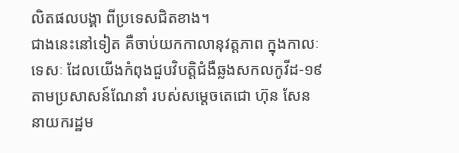លិតផលបង្គា ពីប្រទេសជិតខាង។
ជាងនេះនៅទៀត គឺចាប់យកកាលានុវត្តភាព ក្នុងកាលៈទេសៈ ដែលយើងកំពុងជួបវិបត្តិជំងឺឆ្លងសកលកូវីដ-១៩ តាមប្រសាសន៍ណែនាំ របស់សម្តេចតេជោ ហ៊ុន សែន នាយករដ្ឋម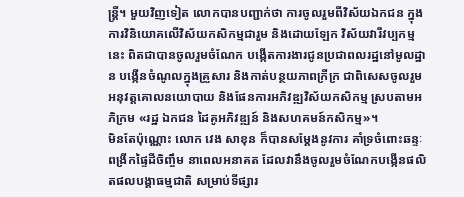ន្រ្តី។ មួយវិញទៀត លោកបានបញ្ជាក់ថា ការចូលរួមពីវិស័យឯកជន ក្នុងការវិនិយោគលើវិស័យកសិកម្មជារួម និងដោយឡែក វិស័យវារីវប្បកម្មនេះ ពិតជាបានចូលរួមចំណែក បង្កើតការងារជូនប្រជាពលរដ្ឋនៅមូលដ្ឋាន បង្កើនចំណូលក្នុងគ្រួសារ និងកាត់បន្ថយភាពក្រីក្រ ជាពិសេសចូលរួមអនុវត្តគោលនយោបាយ និងផែនការអភិវឌ្ឍវិស័យកសិកម្ម ស្របតាមអភិក្រម «រដ្ឋ ឯកជន ដៃគូអភិវឌ្ឍន៍ និងសហគមន៍កសិកម្ម»។
មិនតែប៉ុណ្ណោះ លោក វេង សាខុន ក៏បានសម្តែងនូវការ គាំទ្រចំពោះឆន្ទៈពង្រីកផ្ទៃដីចិញ្ចឹម នាពេលអនាគត ដែលវានឹងចូលរួមចំណែកបង្កើនផលិតផលបង្គាធម្មជាតិ សម្រាប់ទីផ្សារ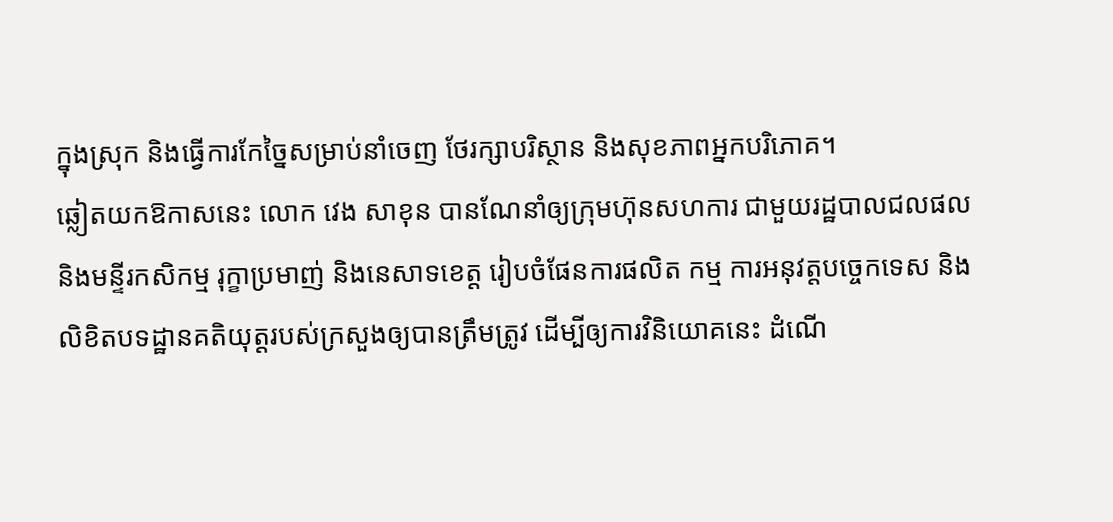ក្នុងស្រុក និងធ្វើការកែច្នៃសម្រាប់នាំចេញ ថែរក្សាបរិស្ថាន និងសុខភាពអ្នកបរិភោគ។
ឆ្លៀតយកឱកាសនេះ លោក វេង សាខុន បានណែនាំឲ្យក្រុមហ៊ុនសហការ ជាមួយរដ្ឋបាលជលផល និងមន្ទីរកសិកម្ម រុក្ខាប្រមាញ់ និងនេសាទខេត្ត រៀបចំផែនការផលិត កម្ម ការអនុវត្តបច្ចេកទេស និងលិខិតបទដ្ឋានគតិយុត្តរបស់ក្រសួងឲ្យបានត្រឹមត្រូវ ដើម្បីឲ្យការវិនិយោគនេះ ដំណើ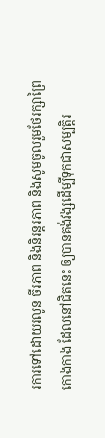រការទៅដោយរលូន ចីរភាព និងនិរន្តរភាព និងសូមចូលរួមថែរក្សាព្រៃកោងកាង ដែលនៅជិតនេះ ឲ្យបានគង់វង្សដើម្បីទុកជាសម្បត្តិរ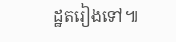ដ្ឋតរៀងទៅ៕